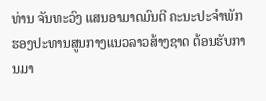ທ່ານ ຈັນທະວົງ ແສນອາມາດມົນຕີ ຄະນະປະຈຳພັກ ຮອງປະທານສູນກາງແນວລາວສ້າງຊາດ ຕ້ອນຮັບການມາ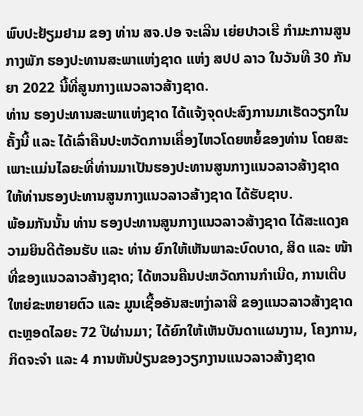ພົບປະຢ້ຽມຢາມ ຂອງ ທ່ານ ສຈ.ປອ ຈະເລີນ ເຍ່ຍປາວເຮີ ກຳມະການສູນກາງພັກ ຮອງປະທານສະພາແຫ່ງຊາດ ແຫ່ງ ສປປ ລາວ ໃນວັນທີ 30 ກັນຍາ 2022 ນີ້ທີ່ສູນກາງແນວລາວສ້າງຊາດ.
ທ່ານ ຮອງປະທານສະພາແຫ່ງຊາດ ໄດ້ແຈ້ງຈຸດປະສົງການມາເຮັດວຽກໃນຄັ້ງນີ້ ແລະ ໄດ້ເລົ່າຄືນປະຫວັດການເຄື່ອງໄຫວໂດຍຫຍໍ້ຂອງທ່ານ ໂດຍສະເພາະແມ່ນໄລຍະທີ່ທ່ານມາເປັນຮອງປະທານສູນກາງແນວລາວສ້າງຊາດ ໃຫ້ທ່ານຮອງປະທານສູນກາງແນວລາວສ້າງຊາດ ໄດ້ຮັບຊາບ.
ພ້ອມກັນນັ້ນ ທ່ານ ຮອງປະທານສູນກາງແນວລາວສ້າງຊາດ ໄດ້ສະແດງຄວາມຍິນດີຕ້ອນຮັບ ແລະ ທ່ານ ຍົກໃຫ້ເຫັນພາລະບົດບາດ, ສິດ ແລະ ໜ້າທີ່ຂອງແນວລາວສ້າງຊາດ; ໄດ້ຫວນຄືນປະຫວັດການກຳເນີດ, ການເຕີບໃຫຍ່ຂະຫຍາຍຕົວ ແລະ ມູນເຊື້ອອັນສະຫງ່າລາສີ ຂອງແນວລາວສ້າງຊາດ ຕະຫຼອດໄລຍະ 72 ປີຜ່ານມາ; ໄດ້ຍົກໃຫ້ເຫັນບັນດາແຜນງານ, ໂຄງການ, ກິດຈະຈຳ ແລະ 4 ການຫັນປ່ຽນຂອງວຽກງານແນວລາວສ້າງຊາດ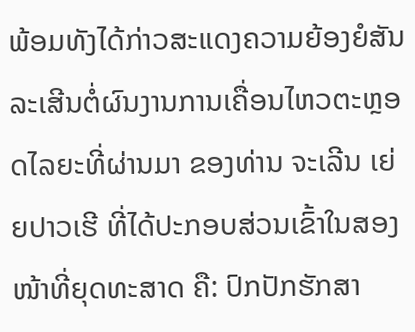ພ້ອມທັງໄດ້ກ່າວສະແດງຄວາມຍ້ອງຍໍສັນລະເສີນຕໍ່ຜົນງານການເຄື່ອນໄຫວຕະຫຼອດໄລຍະທີ່ຜ່ານມາ ຂອງທ່ານ ຈະເລີນ ເຍ່ຍປາວເຮີ ທີ່ໄດ້ປະກອບສ່ວນເຂົ້າໃນສອງໜ້າທີ່ຍຸດທະສາດ ຄື: ປົກປັກຮັກສາ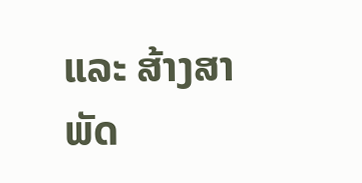ແລະ ສ້າງສາພັດ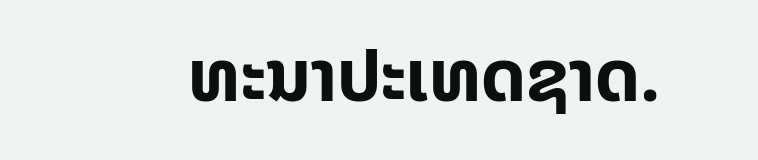ທະນາປະເທດຊາດ.